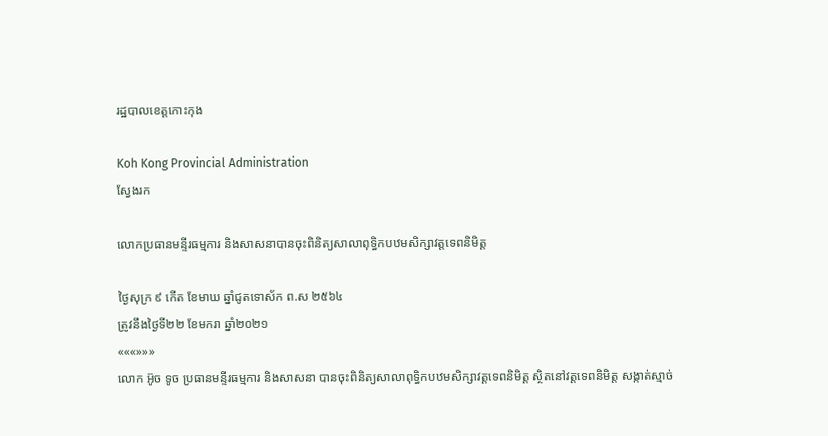រដ្ឋបាលខេត្តកោះកុង

Koh Kong Provincial Administration
ស្វែងរក

លោកប្រធានមន្ទីរធម្មការ និងសាសនាបានចុះពិនិត្យសាលាពុទ្ធិកបឋមសិក្សាវត្តទេពនិមិត្ត

ថ្ងៃសុក្រ ៩ កើត ខែមាឃ ឆ្នាំជូតទោស័ក ព.ស ២៥៦៤
ត្រូវនឹងថ្ងៃទី២២ ខែមករា ឆ្នាំ២០២១
«««»»»
លោក អ៊ូច ទូច ប្រធានមន្ទីរធម្មការ និងសាសនា បានចុះពិនិត្យសាលាពុទ្ធិកបឋមសិក្សាវត្តទេពនិមិត្ត ស្ថិតនៅវត្តទេពនិមិត្ត សង្កាត់ស្មាច់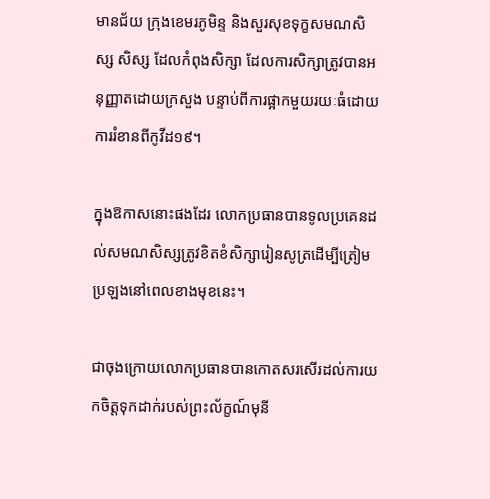មានជ័យ ក្រុងខេមរភូមិន្ទ និងសួរសុខទុក្ខសមណសិស្ស សិស្ស ដែលកំពុងសិក្សា ដែលការសិក្សាត្រូវបានអនុញ្ញាតដោយក្រសួង បន្ទាប់ពីការផ្អាកមួយរយៈធំដោយការរំខានពីកូវីដ១៩។

ក្នុងឱកាសនោះផងដែរ លោកប្រធានបានទូលប្រគេនដល់សមណសិស្សត្រូវខិតខំសិក្សារៀនសូត្រដើម្បីត្រៀមប្រឡងនៅពេលខាងមុខនេះ។

ជាចុងក្រោយលោកប្រធានបានកោតសរសើរដល់ការយកចិត្តទុកដាក់របស់ព្រះល័ក្ខណ៍មុនី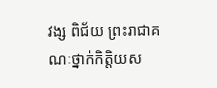វង្ស ពិជ័យ ព្រះរាជាគណៈថ្នាក់កិត្តិយស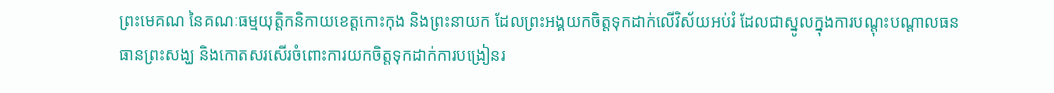ព្រះមេគណ នៃគណៈធម្មយុត្តិកនិកាយខេត្តកោះកុង និងព្រះនាយក ដែលព្រះអង្គយកចិត្តទុកដាក់លើវិស័យអប់រំ ដែលជាស្នូលក្នុងការបណ្តុះបណ្តាលធនធានព្រះសង្ឃ និងកោតសរសើរចំពោះការយកចិត្តទុកដាក់ការបង្រៀនរ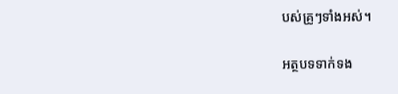បស់គ្រូៗទាំងអស់។

អត្ថបទទាក់ទង